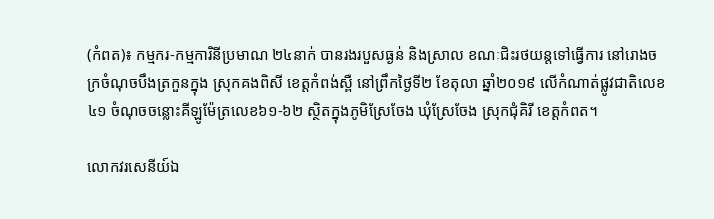(កំពត)៖ កម្មករ-កម្មការិនីប្រមាណ ២៤នាក់ បានរងរបួសធ្ងន់ និងស្រាល ខណៈជិះរថយន្តទៅធ្វើការ នៅរោងចក្រចំណុចបឹងត្រកួនក្នុង ស្រុកគងពិសី ខេត្តកំពង់ស្ពឺ នៅព្រឹកថ្ងៃទី២ ខែតុលា ឆ្នាំ២០១៩ លើកំណាត់ផ្លូវជាតិលេខ៤១ ចំណុចចន្លោះគីឡូម៉ែត្រលេខ៦១-៦២ ស្ថិតក្នុងភូមិស្រែចែង ឃុំស្រែចែង ស្រុកជុំគិរី ខេត្តកំពត។

លោកវរសេនីយ៍ឯ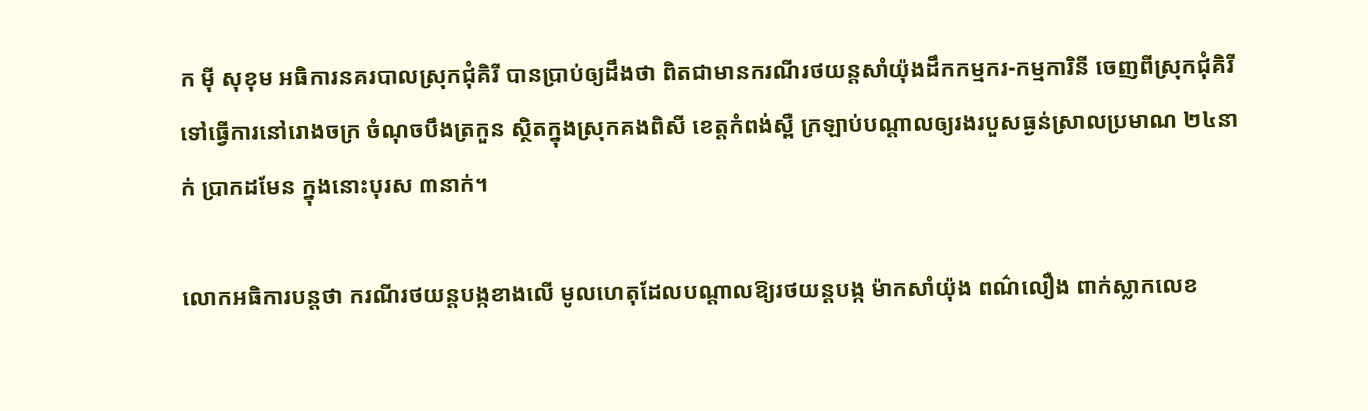ក ម៉ី សុខុម អធិការនគរបាលស្រុកជុំគិរី បានប្រាប់ឲ្យដឹងថា ពិតជាមានករណីរថយន្តសាំយ៉ុងដឹកកម្មករ-កម្មការិនី ចេញពីស្រុកជុំគិរី ទៅធ្វើការនៅរោងចក្រ ចំណុចបឹងត្រកួន ស្ថិតក្នុងស្រុកគងពិសី ខេត្តកំពង់ស្ពឺ ក្រឡាប់បណ្ដាលឲ្យរងរបួសធ្ងន់ស្រាលប្រមាណ ២៤នាក់ ប្រាកដមែន ក្នុងនោះបុរស ៣នាក់។

លោកអធិការបន្តថា ករណីរថយន្តបង្កខាងលើ មូលហេតុដែលបណ្ដាលឱ្យរថយន្ដបង្ក ម៉ាកសាំយ៉ុង ពណ៌លឿង ពាក់ស្លាកលេខ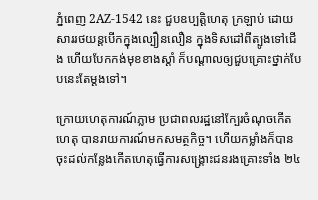ភ្នំពេញ 2AZ-1542 នេះ ជួបឧប្បត្តិហេតុ ក្រឡាប់ ដោយសាររថយន្តបើកក្នុងល្បឿនលឿន ក្នុងទិសដៅពីត្បូងទៅជើង ហើយបែកកង់មុខខាងស្ដាំ ក៏បណ្ដាលឲ្យជួបគ្រោះថ្នាក់បែបនេះតែម្ដងទៅ។

ក្រោយហេតុការណ៍ភ្លាម ប្រជាពលរដ្ឋនៅក្បែរចំណុចកើតហេតុ បានរាយការណ៍មកសមត្ថកិច្ច។ ហើយកម្លាំងក៏បានចុះដល់កន្លែងកើតហេតុធ្វើការសង្គ្រោះជនរងគ្រោះទាំង ២៤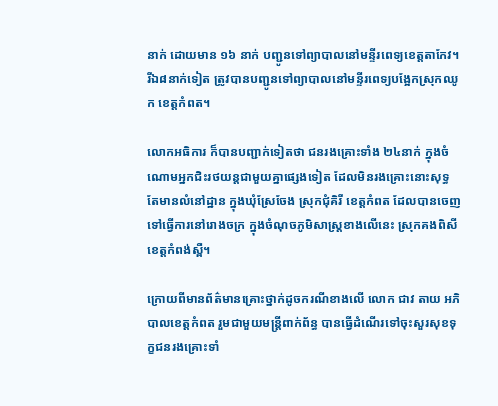នាក់ ដោយមាន ១៦ នាក់ បញ្ជូនទៅព្យាបាលនៅមន្ទីរពេទ្យខេត្តតាកែវ។ រីឯ៨នាក់ទៀត ត្រូវបានបញ្ជូនទៅព្យាបាលនៅមន្ទីរពេទ្យបង្អែកស្រុកឈូក ខេត្តកំពត។

លោកអធិការ ក៏បានបញ្ជាក់ទៀតថា ជនរងគ្រោះទាំង ២៤នាក់ ក្នុងចំណោមអ្នកជិះរថយន្តជាមួយគ្នាផ្សេងទៀត ដែលមិនរងគ្រោះនោះសុទ្ធតែមានលំនៅដ្ឋាន ក្នុងឃុំស្រែចែង ស្រុកជុំគិរី ខេត្តកំពត ដែលបានចេញទៅធ្វើការនៅរោងចក្រ ក្នុងចំណុចភូមិសាស្ត្រខាងលើនេះ ស្រុកគងពិសី ខេត្តកំពង់ស្ពឺ។

ក្រោយពីមានព័ត៌មានគ្រោះថ្នាក់ដូចករណីខាងលើ លោក ជាវ តាយ អភិបាលខេត្តកំពត រួមជាមួយមន្ត្រីពាក់ព័ន្ធ បានធ្វើដំណើរទៅចុះសួរសុខទុក្ខជនរងគ្រោះទាំ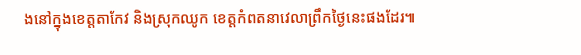ងនៅក្នុងខេត្តតាកែវ និងស្រុកឈូក ខេត្តកំពតនាវេលាព្រឹកថ្ងៃនេះផងដែរ៕